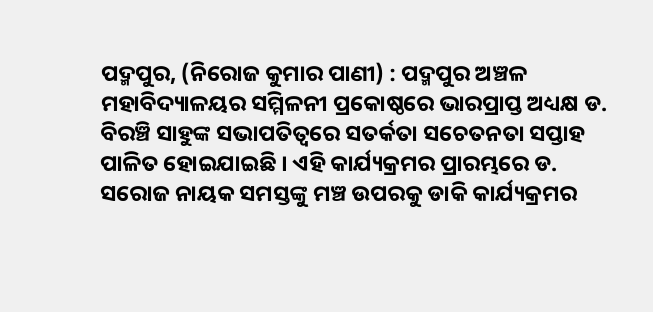ପଦ୍ମପୁର, (ନିରୋଜ କୁମାର ପାଣୀ) : ପଦ୍ମପୁର ଅଞ୍ଚଳ ମହାବିଦ୍ୟାଳୟର ସମ୍ମିଳନୀ ପ୍ରକୋଷ୍ଠରେ ଭାରପ୍ରାପ୍ତ ଅଧ୍ୟକ୍ଷ ଡ. ବିରଞ୍ଚି ସାହୁଙ୍କ ସଭାପତିତ୍ୱରେ ସତର୍କତା ସଚେତନତା ସପ୍ତାହ ପାଳିତ ହୋଇଯାଇଛି । ଏହି କାର୍ଯ୍ୟକ୍ରମର ପ୍ରାରମ୍ଭରେ ଡ. ସରୋଜ ନାୟକ ସମସ୍ତଙ୍କୁ ମଞ୍ଚ ଉପରକୁ ଡାକି କାର୍ଯ୍ୟକ୍ରମର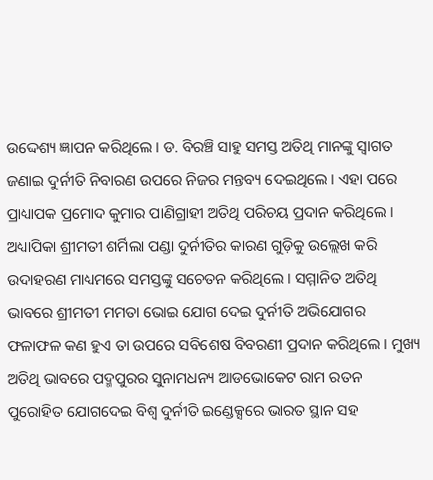ଉଦ୍ଦେଶ୍ୟ ଜ୍ଞାପନ କରିଥିଲେ । ଡ. ବିରଞ୍ଚି ସାହୁ ସମସ୍ତ ଅତିଥି ମାନଙ୍କୁ ସ୍ଵାଗତ ଜଣାଇ ଦୁର୍ନୀତି ନିବାରଣ ଉପରେ ନିଜର ମନ୍ତବ୍ୟ ଦେଇଥିଲେ । ଏହା ପରେ ପ୍ରାଧ୍ୟାପକ ପ୍ରମୋଦ କୁମାର ପାଣିଗ୍ରାହୀ ଅତିଥି ପରିଚୟ ପ୍ରଦାନ କରିଥିଲେ । ଅଧ୍ୟାପିକା ଶ୍ରୀମତୀ ଶର୍ମିଲା ପଣ୍ଡା ଦୁର୍ନୀତିର କାରଣ ଗୁଡ଼ିକୁ ଉଲ୍ଲେଖ କରି ଉଦାହରଣ ମାଧ୍ୟମରେ ସମସ୍ତଙ୍କୁ ସଚେତନ କରିଥିଲେ । ସମ୍ମାନିତ ଅତିଥି ଭାବରେ ଶ୍ରୀମତୀ ମମତା ଭୋଇ ଯୋଗ ଦେଇ ଦୁର୍ନୀତି ଅଭିଯୋଗର ଫଳାଫଳ କଣ ହୁଏ ତା ଉପରେ ସବିଶେଷ ବିବରଣୀ ପ୍ରଦାନ କରିଥିଲେ । ମୁଖ୍ୟ ଅତିଥି ଭାବରେ ପଦ୍ମପୁରର ସୁନାମଧନ୍ୟ ଆଡଭୋକେଟ ରାମ ରତନ ପୁରୋହିତ ଯୋଗଦେଇ ବିଶ୍ଵ ଦୁର୍ନୀତି ଇଣ୍ଡେକ୍ସରେ ଭାରତ ସ୍ଥାନ ସହ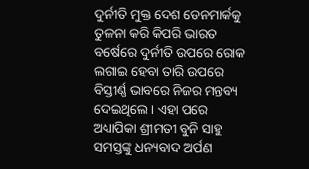ଦୁର୍ନୀତି ମୁକ୍ତ ଦେଶ ଡେନମାର୍କକୁ ତୁଳନା କରି କିପରି ଭାରତ ବର୍ଷେରେ ଦୁର୍ନୀତି ଉପରେ ରୋକ ଲଗାଇ ହେବା ତାରି ଉପରେ ବିସ୍ତୀର୍ଣ୍ଣ ଭାବରେ ନିଜର ମନ୍ତବ୍ୟ ଦେଇଥିଲେ । ଏହା ପରେ ଅଧ୍ୟାପିକା ଶ୍ରୀମତୀ ବୁନି ସାହୁ ସମସ୍ତଙ୍କୁ ଧନ୍ୟବାଦ ଅର୍ପଣ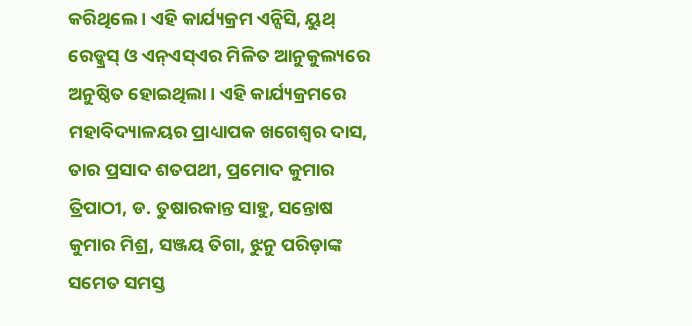କରିଥିଲେ । ଏହି କାର୍ଯ୍ୟକ୍ରମ ଏନ୍ସିସି, ୟୁଥ୍ ରେଡ୍କ୍ରସ୍ ଓ ଏନ୍ଏସ୍ଏର ମିଳିତ ଆନୁକୁଲ୍ୟରେ ଅନୁଷ୍ଠିତ ହୋଇଥିଲା । ଏହି କାର୍ଯ୍ୟକ୍ରମରେ ମହାବିଦ୍ୟାଳୟର ପ୍ରାଧ୍ୟାପକ ଖଗେଶ୍ୱର ଦାସ, ତାର ପ୍ରସାଦ ଶତପଥୀ, ପ୍ରମୋଦ କୁମାର ତ୍ରିପାଠୀ, ଡ. ତୁଷାରକାନ୍ତ ସାହୁ, ସନ୍ତୋଷ କୁମାର ମିଶ୍ର, ସଞ୍ଜୟ ତିଗା, ଝୁନୁ ପରିଡ଼ାଙ୍କ ସମେତ ସମସ୍ତ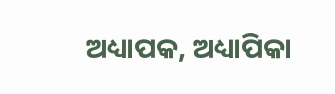ଅଧ୍ୟାପକ, ଅଧ୍ୟାପିକା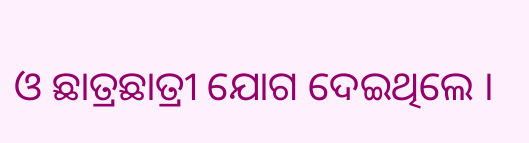ଓ ଛାତ୍ରଛାତ୍ରୀ ଯୋଗ ଦେଇଥିଲେ ।